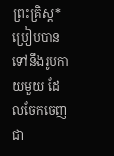ព្រះគ្រិស្ត*ប្រៀបបានទៅនឹងរូបកាយមួយ ដែលចែកចេញជា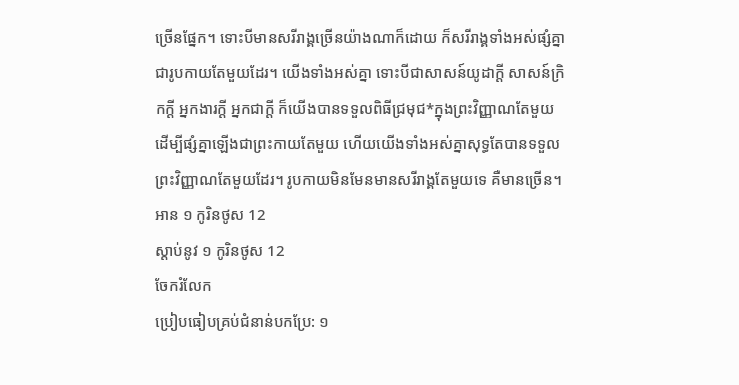ច្រើនផ្នែក។ ទោះបីមានសរីរាង្គច្រើនយ៉ាងណាក៏ដោយ ក៏សរីរាង្គទាំងអស់ផ្សំគ្នាជារូបកាយតែមួយដែរ។ យើងទាំងអស់គ្នា ទោះបីជាសាសន៍យូដាក្ដី សាសន៍ក្រិកក្ដី អ្នកងារក្ដី អ្នកជាក្ដី ក៏យើងបានទទួលពិធីជ្រមុជ*ក្នុងព្រះវិញ្ញាណតែមួយ ដើម្បីផ្សំគ្នាឡើងជាព្រះកាយតែមួយ ហើយយើងទាំងអស់គ្នាសុទ្ធតែបានទទួលព្រះវិញ្ញាណតែមួយដែរ។ រូបកាយមិនមែនមានសរីរាង្គតែមួយទេ គឺមានច្រើន។
អាន ១ កូរិនថូស 12
ស្ដាប់នូវ ១ កូរិនថូស 12
ចែករំលែក
ប្រៀបធៀបគ្រប់ជំនាន់បកប្រែ: ១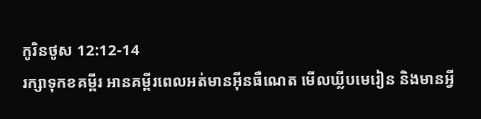កូរិនថូស 12:12-14
រក្សាទុកខគម្ពីរ អានគម្ពីរពេលអត់មានអ៊ីនធឺណេត មើលឃ្លីបមេរៀន និងមានអ្វី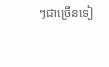ៗជាច្រើនទៀ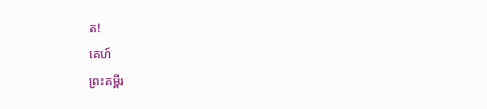ត!
គេហ៍
ព្រះគម្ពីរ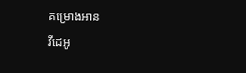គម្រោងអាន
វីដេអូ